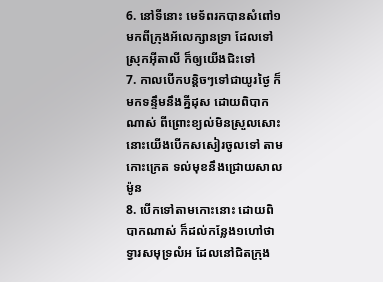6. នៅទីនោះ មេទ័ពរកបានសំពៅ១ មកពីក្រុងអ័លេក្សានទ្រា ដែលទៅស្រុកអ៊ីតាលី ក៏ឲ្យយើងជិះទៅ
7. កាលបើកបន្តិចៗទៅជាយូរថ្ងៃ ក៏មកទន្ទឹមនឹងគ្នីដុស ដោយពិបាកណាស់ ពីព្រោះខ្យល់មិនស្រួលសោះ នោះយើងបើកសសៀរចូលទៅ តាមកោះក្រេត ទល់មុខនឹងជ្រោយសាលម៉ូន
8. បើកទៅតាមកោះនោះ ដោយពិបាកណាស់ ក៏ដល់កន្លែង១ហៅថា ទ្វារសមុទ្រលំអ ដែលនៅជិតក្រុង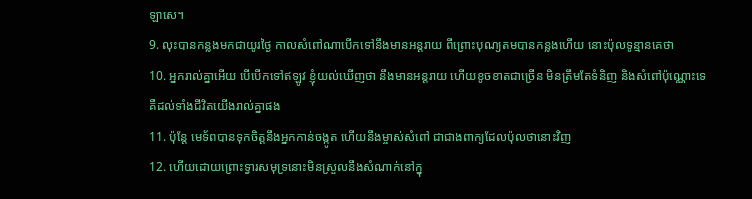ឡាសេ។
9. លុះបានកន្លងមកជាយូរថ្ងៃ កាលសំពៅណាបើកទៅនឹងមានអន្តរាយ ពីព្រោះបុណ្យតមបានកន្លងហើយ នោះប៉ុលទូន្មានគេថា
10. អ្នករាល់គ្នាអើយ បើបើកទៅឥឡូវ ខ្ញុំយល់ឃើញថា នឹងមានអន្តរាយ ហើយខូចខាតជាច្រើន មិនត្រឹមតែទំនិញ និងសំពៅប៉ុណ្ណោះទេ គឺដល់ទាំងជីវិតយើងរាល់គ្នាផង
11. ប៉ុន្តែ មេទ័ពបានទុកចិត្តនឹងអ្នកកាន់ចង្កូត ហើយនឹងម្ចាស់សំពៅ ជាជាងពាក្យដែលប៉ុលថានោះវិញ
12. ហើយដោយព្រោះទ្វារសមុទ្រនោះមិនស្រួលនឹងសំណាក់នៅក្នុ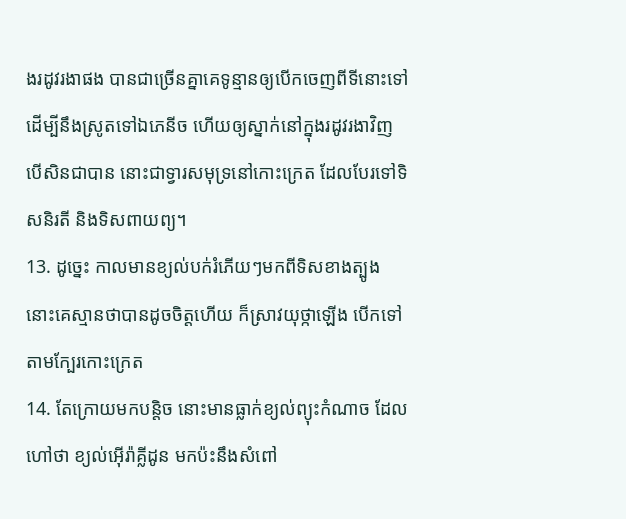ងរដូវរងាផង បានជាច្រើនគ្នាគេទូន្មានឲ្យបើកចេញពីទីនោះទៅ ដើម្បីនឹងស្រូតទៅឯភេនីច ហើយឲ្យស្នាក់នៅក្នុងរដូវរងាវិញ បើសិនជាបាន នោះជាទ្វារសមុទ្រនៅកោះក្រេត ដែលបែរទៅទិសនិរតី និងទិសពាយព្យ។
13. ដូច្នេះ កាលមានខ្យល់បក់រំភើយៗមកពីទិសខាងត្បូង នោះគេស្មានថាបានដូចចិត្តហើយ ក៏ស្រាវយុថ្កាឡើង បើកទៅតាមក្បែរកោះក្រេត
14. តែក្រោយមកបន្តិច នោះមានធ្លាក់ខ្យល់ព្យុះកំណាច ដែលហៅថា ខ្យល់អ៊ើរ៉ាគ្លីដូន មកប៉ះនឹងសំពៅ